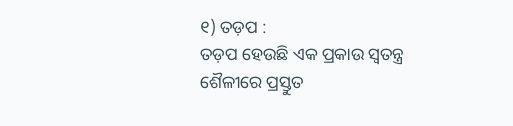୧) ତଡ଼ପ :
ତଡ଼ପ ହେଉଛି ଏକ ପ୍ରକାଉ ସ୍ୱତନ୍ତ୍ର ଶୈଳୀରେ ପ୍ରସ୍ତୁତ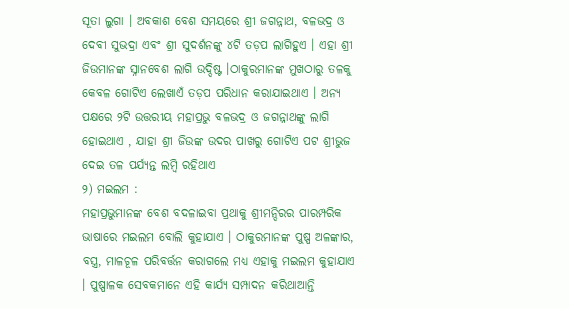ସୂତା ଲୁଗା । ଅବକାଶ ବେଶ ସମୟରେ ଶ୍ରୀ ଜଗନ୍ନାଥ, ବଳଭଦ୍ର ଓ ଦେବୀ ସୁଭଦ୍ରା ଏବଂ ଶ୍ରୀ ସୁଦର୍ଶନଙ୍କୁ ୪ଟି ତଡ଼ପ ଲାଗିହୁଏ । ଏହା ଶ୍ରୀ ଜିଉମାନଙ୍କ ସ୍ନାନବେଶ ଲାଗି ଉଦ୍ଦିଷ୍ଟ ।ଠାକୁରମାନଙ୍କ ମୁଖଠାରୁ ତଳକୁ କେବଳ ଗୋଟିଏ ଲେଖାଏଁ ତଡ଼ପ ପରିଧାନ କରାଯାଇଥାଏ । ଅନ୍ୟ ପକ୍ଷରେ ୨ଟି ଉତ୍ତରୀୟ ମହାପ୍ରଭୁ ବଳଭଦ୍ର ଓ ଜଗନ୍ନାଥଙ୍କୁ ଲାଗି ହୋଇଥାଏ , ଯାହା ଶ୍ରୀ ଜିଉଙ୍କ ଉଦର ପାଖରୁ ଗୋଟିଏ ପଟ ଶ୍ରୀଭୁଜ ଦେଇ ତଳ ପର୍ଯ୍ୟନ୍ତ ଲମ୍ବି ରହିଥାଏ
୨) ମଇଲମ :
ମହାପ୍ରଭୁମାନଙ୍କ ବେଶ ବଦଳାଇବା ପ୍ରଥାକୁ ଶ୍ରୀମନ୍ଦିରର ପାରମ୍ପରିକ ଭାଷାରେ ମଇଲମ ବୋଲି କୁହାଯାଏ । ଠାକୁରମାନଙ୍କ ପୁଷ୍ପ ଅଳଙ୍କାର, ବସ୍ତ୍ର, ମାଳଚୂଳ ପରିବର୍ତ୍ତନ କରାଗଲେ ମଧ୍ୟ ଏହାକୁ ମଇଲମ କୁହାଯାଏ । ପୁଷ୍ପାଳକ ସେବକମାନେ ଏହି କାର୍ଯ୍ୟ ସମ୍ପାଦନ କରିଥାଆନ୍ତି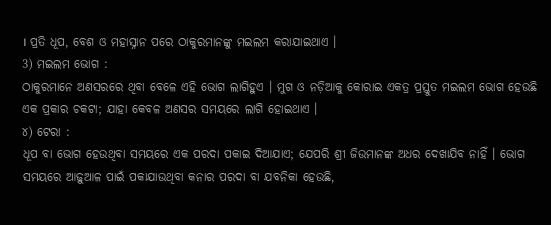। ପ୍ରତି ଧୂପ, ବେଶ ଓ ମହାସ୍ନାନ ପରେ ଠାକୁରମାନଙ୍କୁ ମଇଲମ କରାଯାଇଥାଏ ।
3) ମଇଲମ ଭୋଗ :
ଠାକୁରମାନେ ଅଣସରରେ ଥିବା ବେଳେ ଏହି ଭୋଗ ଲାଗିହୁଏ । ମୁଗ ଓ ନଡ଼ିଆକୁ କୋରାଇ ଏକତ୍ର ପ୍ରସ୍ତୁତ ମଇଲମ ଭୋଗ ହେଉଛି ଏକ ପ୍ରକାର ଚକଟା; ଯାହା କେବଳ ଅଣସର ସମୟରେ ଲାଗି ହୋଇଥାଏ ।
୪) ଟେରା :
ଧୂପ ବା ଭୋଗ ହେଉଥିବା ସମୟରେ ଏକ ପରଦା ପକାଇ ଦିଆଯାଏ; ଯେପରି ଶ୍ରୀ ଜିଉମାନଙ୍କ ଅଧର ଦେଖାଯିବ ନାହିଁ । ଭୋଗ ସମୟରେ ଆଢ଼ୁଆଳ ପାଇଁ ପକାଯାଉଥିବା କନାର ପରଦା ବା ଯବନିକା ହେଉଛି,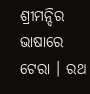ଶ୍ରୀମନ୍ଦିର ଭାଷାରେ ଟେରା । ରଥ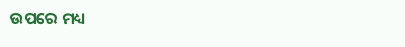ଉପରେ ମଧ୍ୟ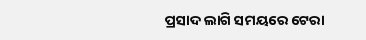ପ୍ରସାଦ ଲାଗି ସମୟରେ ଟେରା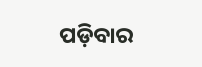ପଡ଼ିବାର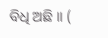ବିଧି ଅଛି ।। (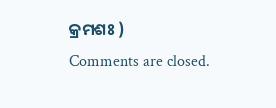କ୍ରମଶଃ )
Comments are closed.